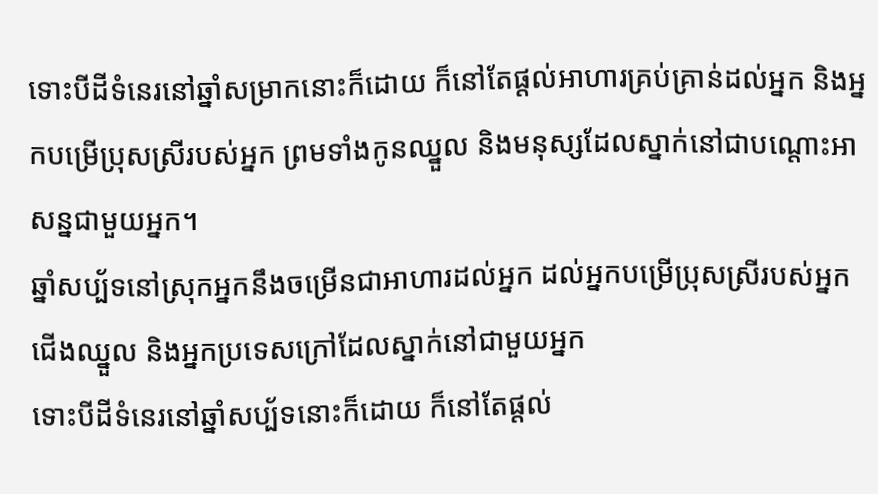ទោះបីដីទំនេរនៅឆ្នាំសម្រាកនោះក៏ដោយ ក៏នៅតែផ្តល់អាហារគ្រប់គ្រាន់ដល់អ្នក និងអ្នកបម្រើប្រុសស្រីរបស់អ្នក ព្រមទាំងកូនឈ្នួល និងមនុស្សដែលស្នាក់នៅជាបណ្តោះអាសន្នជាមួយអ្នក។
ឆ្នាំសប្ប័ទនៅស្រុកអ្នកនឹងចម្រើនជាអាហារដល់អ្នក ដល់អ្នកបម្រើប្រុសស្រីរបស់អ្នក ជើងឈ្នួល និងអ្នកប្រទេសក្រៅដែលស្នាក់នៅជាមួយអ្នក
ទោះបីដីទំនេរនៅឆ្នាំសប្ប័ទនោះក៏ដោយ ក៏នៅតែផ្ដល់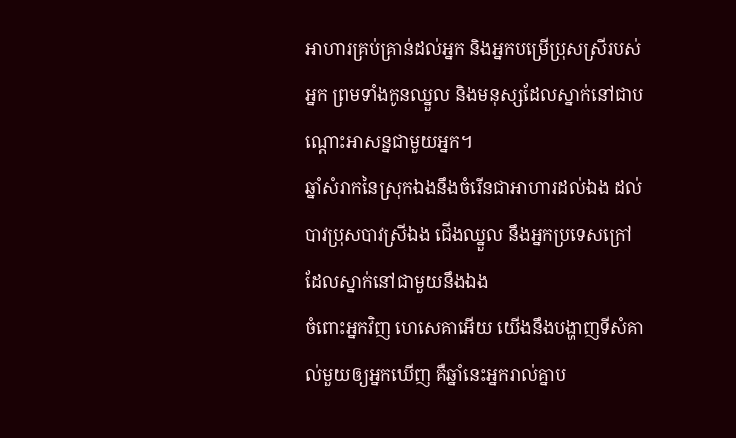អាហារគ្រប់គ្រាន់ដល់អ្នក និងអ្នកបម្រើប្រុសស្រីរបស់អ្នក ព្រមទាំងកូនឈ្នួល និងមនុស្សដែលស្នាក់នៅជាបណ្ដោះអាសន្នជាមួយអ្នក។
ឆ្នាំសំរាកនៃស្រុកឯងនឹងចំរើនជាអាហារដល់ឯង ដល់បាវប្រុសបាវស្រីឯង ជើងឈ្នួល នឹងអ្នកប្រទេសក្រៅដែលស្នាក់នៅជាមួយនឹងឯង
ចំពោះអ្នកវិញ ហេសេគាអើយ យើងនឹងបង្ហាញទីសំគាល់មួយឲ្យអ្នកឃើញ គឺឆ្នាំនេះអ្នករាល់គ្នាប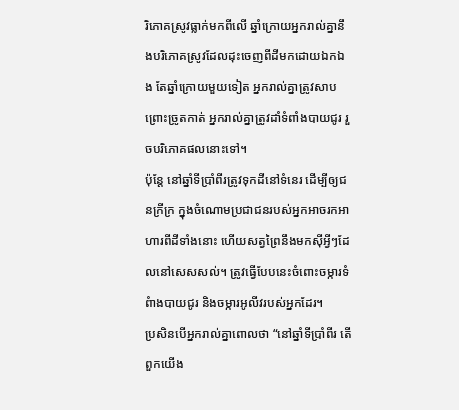រិភោគស្រូវធ្លាក់មកពីលើ ឆ្នាំក្រោយអ្នករាល់គ្នានឹងបរិភោគស្រូវដែលដុះចេញពីដីមកដោយឯកឯង តែឆ្នាំក្រោយមួយទៀត អ្នករាល់គ្នាត្រូវសាបព្រោះច្រូតកាត់ អ្នករាល់គ្នាត្រូវដាំទំពាំងបាយជូរ រួចបរិភោគផលនោះទៅ។
ប៉ុន្តែ នៅឆ្នាំទីប្រាំពីរត្រូវទុកដីនៅទំនេរ ដើម្បីឲ្យជនក្រីក្រ ក្នុងចំណោមប្រជាជនរបស់អ្នកអាចរកអាហារពីដីទាំងនោះ ហើយសត្វព្រៃនឹងមកស៊ីអ្វីៗដែលនៅសេសសល់។ ត្រូវធ្វើបែបនេះចំពោះចម្ការទំពំាងបាយជូរ និងចម្ការអូលីវរបស់អ្នកដែរ។
ប្រសិនបើអ្នករាល់គ្នាពោលថា “នៅឆ្នាំទីប្រាំពីរ តើពួកយើង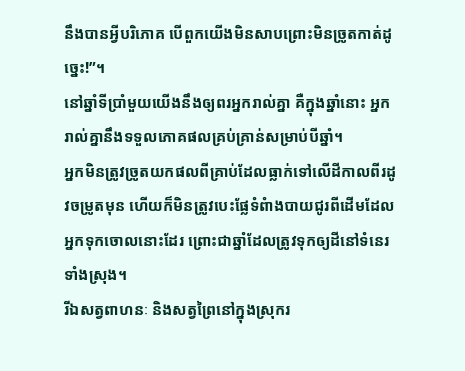នឹងបានអ្វីបរិភោគ បើពួកយើងមិនសាបព្រោះមិនច្រូតកាត់ដូច្នេះ!”។
នៅឆ្នាំទីប្រាំមួយយើងនឹងឲ្យពរអ្នករាល់គ្នា គឺក្នុងឆ្នាំនោះ អ្នករាល់គ្នានឹងទទួលភោគផលគ្រប់គ្រាន់សម្រាប់បីឆ្នាំ។
អ្នកមិនត្រូវច្រូតយកផលពីគ្រាប់ដែលធ្លាក់ទៅលើដីកាលពីរដូវចម្រូតមុន ហើយក៏មិនត្រូវបេះផ្លែទំពំាងបាយជូរពីដើមដែលអ្នកទុកចោលនោះដែរ ព្រោះជាឆ្នាំដែលត្រូវទុកឲ្យដីនៅទំនេរទាំងស្រុង។
រីឯសត្វពាហនៈ និងសត្វព្រៃនៅក្នុងស្រុករ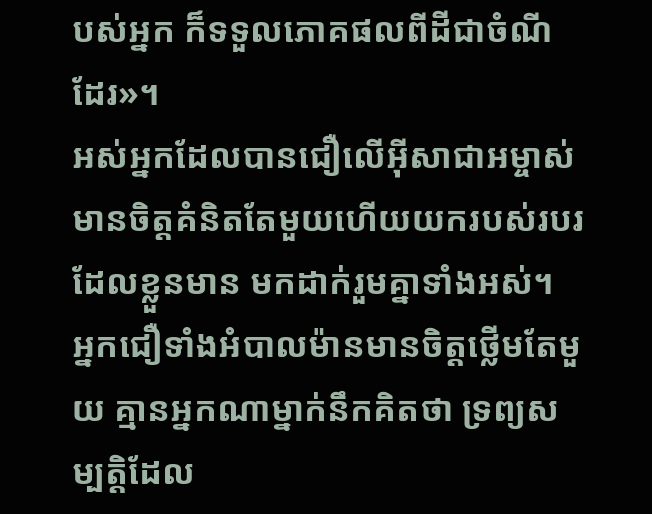បស់អ្នក ក៏ទទួលភោគផលពីដីជាចំណីដែរ»។
អស់អ្នកដែលបានជឿលើអ៊ីសាជាអម្ចាស់ មានចិត្ដគំនិតតែមួយហើយយករបស់របរដែលខ្លួនមាន មកដាក់រួមគ្នាទាំងអស់។
អ្នកជឿទាំងអំបាលម៉ានមានចិត្ដថ្លើមតែមួយ គ្មានអ្នកណាម្នាក់នឹកគិតថា ទ្រព្យសម្បត្តិដែល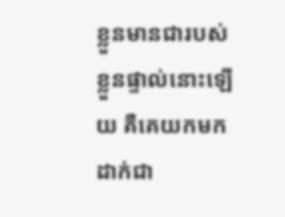ខ្លួនមានជារបស់ខ្លួនផ្ទាល់នោះឡើយ គឺគេយកមកដាក់ជា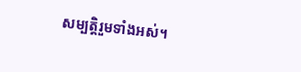សម្បត្តិរួមទាំងអស់។